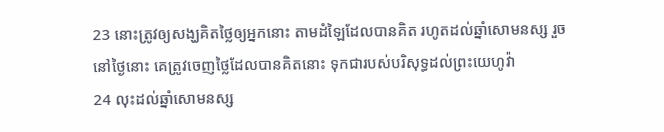23 នោះត្រូវឲ្យសង្ឃគិតថ្លៃឲ្យអ្នកនោះ តាមដំឡៃដែលបានគិត រហូតដល់ឆ្នាំសោមនស្ស រួចនៅថ្ងៃនោះ គេត្រូវចេញថ្លៃដែលបានគិតនោះ ទុកជារបស់បរិសុទ្ធដល់ព្រះយេហូវ៉ា
24 លុះដល់ឆ្នាំសោមនស្ស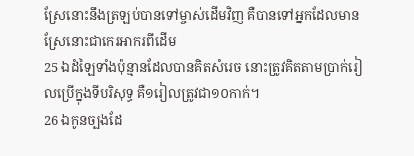ស្រែនោះនឹងត្រឡប់បានទៅម្ចាស់ដើមវិញ គឺបានទៅអ្នកដែលមានស្រែនោះជាកេរអាករពីដើម
25 ឯដំឡៃទាំងប៉ុន្មានដែលបានគិតសំរេច នោះត្រូវគិតតាមប្រាក់រៀលប្រើក្នុងទីបរិសុទ្ធ គឺ១រៀលត្រូវជា១០កាក់។
26 ឯកូនច្បងដែ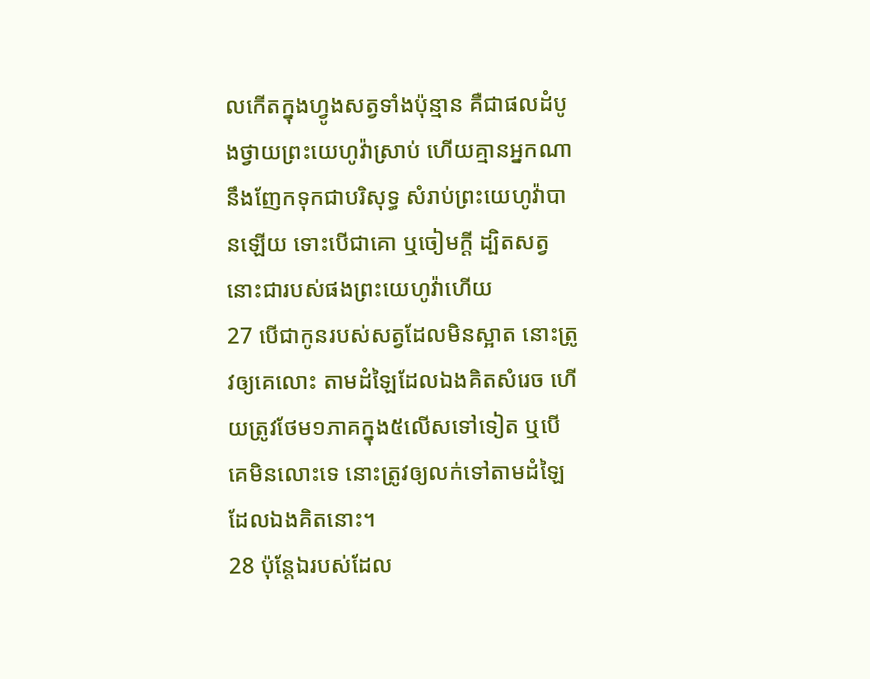លកើតក្នុងហ្វូងសត្វទាំងប៉ុន្មាន គឺជាផលដំបូងថ្វាយព្រះយេហូវ៉ាស្រាប់ ហើយគ្មានអ្នកណានឹងញែកទុកជាបរិសុទ្ធ សំរាប់ព្រះយេហូវ៉ាបានឡើយ ទោះបើជាគោ ឬចៀមក្តី ដ្បិតសត្វនោះជារបស់ផងព្រះយេហូវ៉ាហើយ
27 បើជាកូនរបស់សត្វដែលមិនស្អាត នោះត្រូវឲ្យគេលោះ តាមដំឡៃដែលឯងគិតសំរេច ហើយត្រូវថែម១ភាគក្នុង៥លើសទៅទៀត ឬបើគេមិនលោះទេ នោះត្រូវឲ្យលក់ទៅតាមដំឡៃដែលឯងគិតនោះ។
28 ប៉ុន្តែឯរបស់ដែល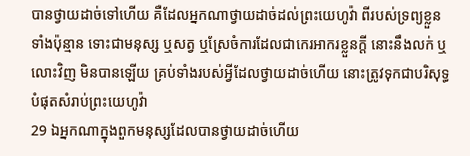បានថ្វាយដាច់ទៅហើយ គឺដែលអ្នកណាថ្វាយដាច់ដល់ព្រះយេហូវ៉ា ពីរបស់ទ្រព្យខ្លួនទាំងប៉ុន្មាន ទោះជាមនុស្ស ឬសត្វ ឬស្រែចំការដែលជាកេរអាករខ្លួនក្តី នោះនឹងលក់ ឬលោះវិញ មិនបានឡើយ គ្រប់ទាំងរបស់អ្វីដែលថ្វាយដាច់ហើយ នោះត្រូវទុកជាបរិសុទ្ធបំផុតសំរាប់ព្រះយេហូវ៉ា
29 ឯអ្នកណាក្នុងពួកមនុស្សដែលបានថ្វាយដាច់ហើយ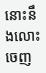នោះនឹងលោះចេញ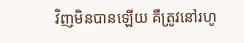វិញមិនបានឡើយ គឺត្រូវនៅរហូ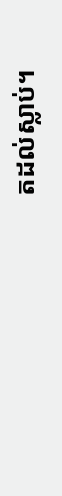តដល់ស្លាប់។